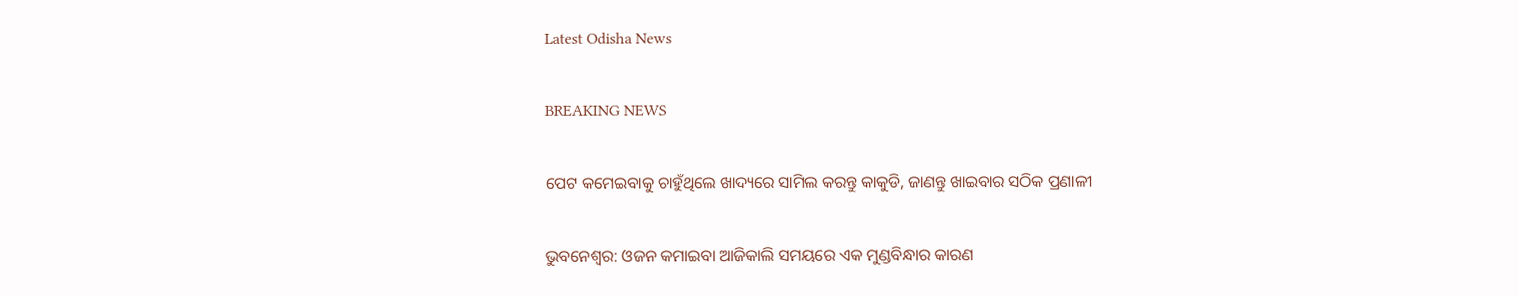Latest Odisha News

BREAKING NEWS

ପେଟ କମେଇବାକୁ ଚାହୁଁଥିଲେ ଖାଦ୍ୟରେ ସାମିଲ କରନ୍ତୁ କାକୁଡି, ଜାଣନ୍ତୁ ଖାଇବାର ସଠିକ ପ୍ରଣାଳୀ

ଭୁବନେଶ୍ଵର: ଓଜନ କମାଇବା ଆଜିକାଲି ସମୟରେ ଏକ ମୁଣ୍ଡବିନ୍ଧାର କାରଣ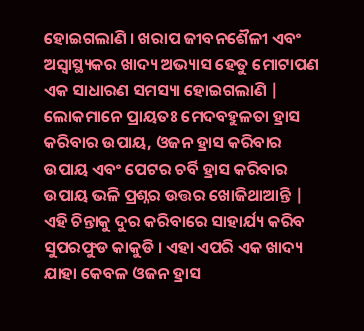ହୋଇଗଲାଣି । ଖରାପ ଜୀବନଶୈଳୀ ଏବଂ ଅସ୍ୱାସ୍ଥ୍ୟକର ଖାଦ୍ୟ ଅଭ୍ୟାସ ହେତୁ ମୋଟାପଣ ଏକ ସାଧାରଣ ସମସ୍ୟା ହୋଇଗଲାଣି | ଲୋକମାନେ ପ୍ରାୟତଃ ମେଦବହୁଳତା ହ୍ରାସ କରିବାର ଉପାୟ, ଓଜନ ହ୍ରାସ କରିବାର ଉପାୟ ଏବଂ ପେଟର ଚର୍ବି ହ୍ରାସ କରିବାର ଉପାୟ ଭଳି ପ୍ରଶ୍ନର ଉତ୍ତର ଖୋଜିଥାଆନ୍ତି | ଏହି ଚିନ୍ତାକୁ ଦୁର କରିବାରେ ସାହାର୍ଯ୍ୟ କରିବ ସୁପରଫୁଡ କାକୁଡି । ଏହା ଏପରି ଏକ ଖାଦ୍ୟ ଯାହା କେବଳ ଓଜନ ହ୍ରାସ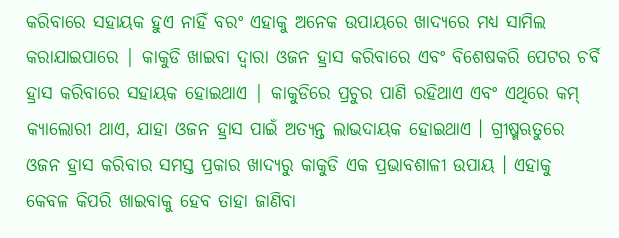କରିବାରେ ସହାୟକ ହୁଏ ନାହିଁ ବରଂ ଏହାକୁ ଅନେକ ଉପାୟରେ ଖାଦ୍ୟରେ ମଧ୍ୟ ସାମିଲ କରାଯାଇପାରେ | କାକୁଡି ଖାଇବା ଦ୍ୱାରା ଓଜନ ହ୍ରାସ କରିବାରେ ଏବଂ ବିଶେଷକରି ପେଟର ଚର୍ବି ହ୍ରାସ କରିବାରେ ସହାୟକ ହୋଇଥାଏ | କାକୁଡିରେ ପ୍ରଚୁର ପାଣି ରହିଥାଏ ଏବଂ ଏଥିରେ କମ୍ କ୍ୟାଲୋରୀ ଥାଏ, ଯାହା ଓଜନ ହ୍ରାସ ପାଇଁ ଅତ୍ୟନ୍ତ ଲାଭଦାୟକ ହୋଇଥାଏ । ଗ୍ରୀଷ୍ମଋତୁରେ ଓଜନ ହ୍ରାସ କରିବାର ସମସ୍ତ ପ୍ରକାର ଖାଦ୍ୟରୁ କାକୁଡି ଏକ ପ୍ରଭାବଶାଳୀ ଉପାୟ । ଏହାକୁ କେବଳ କିପରି ଖାଇବାକୁ ହେବ ତାହା ଜାଣିବା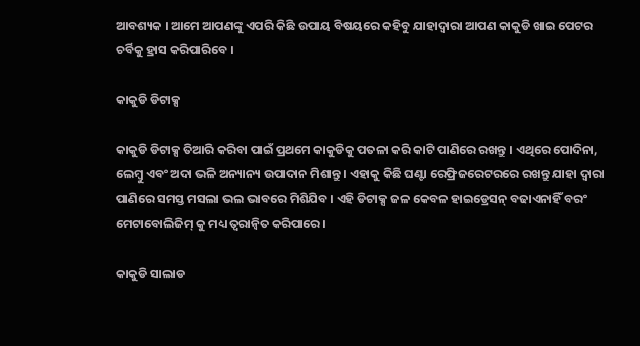ଆବଶ୍ୟକ । ଆମେ ଆପଣଙ୍କୁ ଏପରି କିଛି ଉପାୟ ବିଷୟରେ କହିବୁ ଯାହାଦ୍ଵାରା ଆପଣ କାକୁଡି ଖାଇ ପେଟର ଚର୍ବିକୁ ହ୍ରାସ କରିପାରିବେ ।

କାକୁଡି ଡିଟାକ୍ସ

କାକୁଡି ଡିଟାକ୍ସ ତିଆରି କରିବା ପାଇଁ ପ୍ରଥମେ କାକୁଡିକୁ ପତଳା କରି କାଟି ପାଣିରେ ରଖନ୍ତୁ । ଏଥିରେ ପୋଦିନା, ଲେମ୍ବୁ ଏବଂ ଅଦା ଭଳି ଅନ୍ୟାନ୍ୟ ଉପାଦାନ ମିଶାନ୍ତୁ । ଏହାକୁ କିଛି ଘଣ୍ଟା ରେଫ୍ରିଜରେଟରରେ ରଖନ୍ତୁ ଯାହା ଦ୍ଵାରା ପାଣିରେ ସମସ୍ତ ମସଲା ଭଲ ଭାବରେ ମିଶିଯିବ । ଏହି ଡିଟାକ୍ସ ଜଳ କେବଳ ହାଇଡ୍ରେସନ୍ ବଢାଏନାହିଁ ବରଂ ମେଟାବୋଲିଜିମ୍ କୁ ମଧ୍ୟ ତ୍ୱରାନ୍ୱିତ କରିପାରେ ।

କାକୁଡି ସାଲାଡ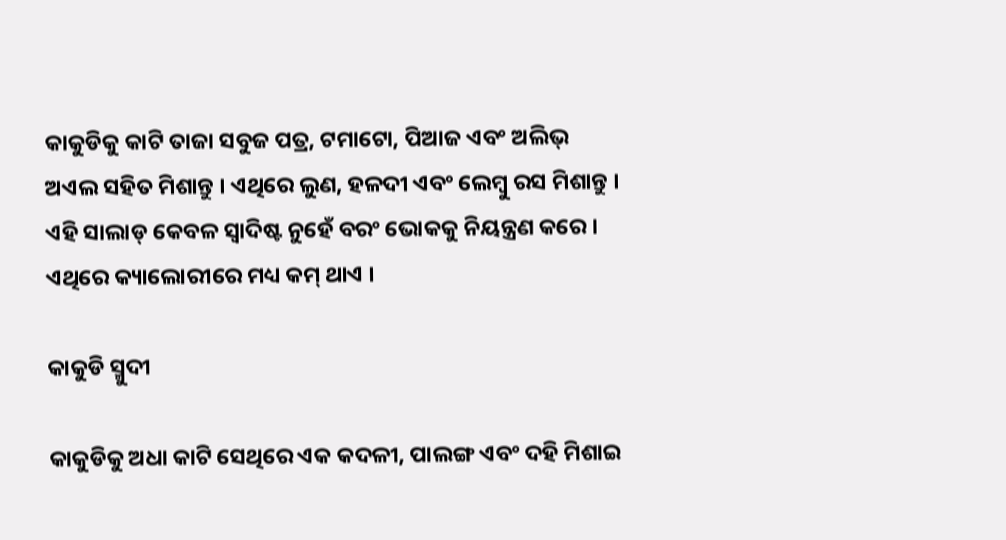କାକୁଡିକୁ କାଟି ତାଜା ସବୁଜ ପତ୍ର, ଟମାଟୋ, ପିଆଜ ଏବଂ ଅଲିଭ୍ ଅଏଲ ସହିତ ମିଶାନ୍ତୁ । ଏଥିରେ ଲୁଣ, ହଳଦୀ ଏବଂ ଲେମ୍ବୁ ରସ ମିଶାନ୍ତୁ । ଏହି ସାଲାଡ୍ କେବଳ ସ୍ୱାଦିଷ୍ଟ ନୁହେଁ ବରଂ ଭୋକକୁ ନିୟନ୍ତ୍ରଣ କରେ । ଏଥିରେ କ୍ୟାଲୋରୀରେ ମଧ୍ୟ କମ୍ ଥାଏ ।

କାକୁଡି ସ୍ମୁଦୀ

କାକୁଡିକୁ ଅଧା କାଟି ସେଥିରେ ଏକ କଦଳୀ, ପାଲଙ୍ଗ ଏବଂ ଦହି ମିଶାଇ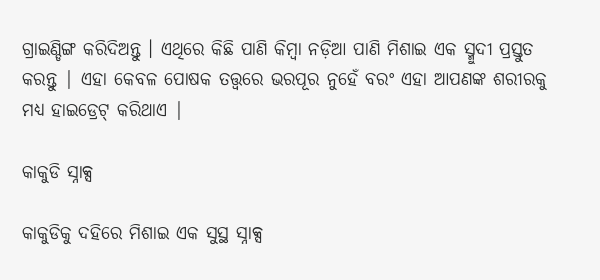ଗ୍ରାଇଣ୍ଡିଙ୍ଗ କରିଦିଅନ୍ତୁ । ଏଥିରେ କିଛି ପାଣି କିମ୍ବା ନଡ଼ିଆ ପାଣି ମିଶାଇ ଏକ ସ୍ମୁଦୀ ପ୍ରସ୍ତୁତ କରନ୍ତୁ | ଏହା କେବଳ ପୋଷକ ତତ୍ତ୍ୱରେ ଭରପୂର ନୁହେଁ ବରଂ ଏହା ଆପଣଙ୍କ ଶରୀରକୁ ମଧ୍ୟ ହାଇଡ୍ରେଟ୍ କରିଥାଏ |

କାକୁଡି ସ୍ନାକ୍ସ

କାକୁଡିକୁ ଦହିରେ ମିଶାଇ ଏକ ସୁସ୍ଥ ସ୍ନାକ୍ସ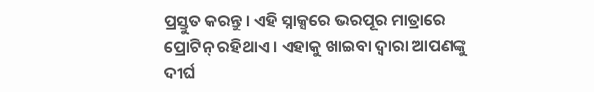ପ୍ରସ୍ତୁତ କରନ୍ତୁ । ଏହି ସ୍ନାକ୍ସରେ ଭରପୂର ମାତ୍ରାରେ ପ୍ରୋଟିନ୍ ରହିଥାଏ । ଏହାକୁ ଖାଇବା ଦ୍ଵାରା ଆପଣଙ୍କୁ ଦୀର୍ଘ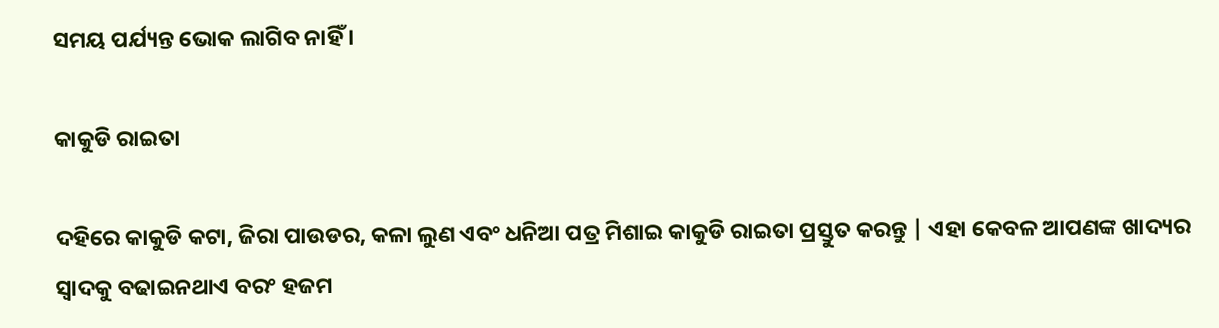ସମୟ ପର୍ଯ୍ୟନ୍ତ ଭୋକ ଲାଗିବ ନାହିଁ ।

କାକୁଡି ରାଇତା

ଦହିରେ କାକୁଡି କଟା, ଜିରା ପାଉଡର, କଳା ଲୁଣ ଏବଂ ଧନିଆ ପତ୍ର ମିଶାଇ କାକୁଡି ରାଇତା ପ୍ରସ୍ତୁତ କରନ୍ତୁ | ଏହା କେବଳ ଆପଣଙ୍କ ଖାଦ୍ୟର ସ୍ୱାଦକୁ ବଢାଇନଥାଏ ବରଂ ହଜମ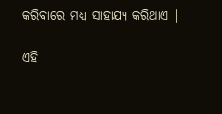କରିବାରେ ମଧ୍ୟ ସାହାଯ୍ୟ କରିଥାଏ |

ଏହି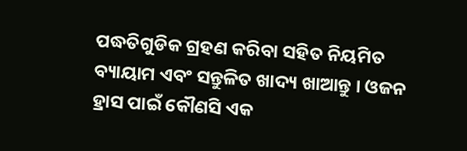ପଦ୍ଧତିଗୁଡିକ ଗ୍ରହଣ କରିବା ସହିତ ନିୟମିତ ବ୍ୟାୟାମ ଏବଂ ସନ୍ତୁଳିତ ଖାଦ୍ୟ ଖାଆନ୍ତୁ । ଓଜନ ହ୍ରାସ ପାଇଁ କୌଣସି ଏକ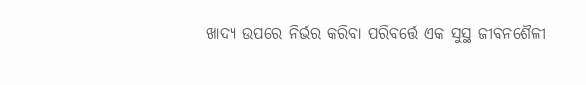ଖାଦ୍ୟ ଉପରେ ନିର୍ଭର କରିବା ପରିବର୍ତ୍ତେ ଏକ ସୁସ୍ଥ ଜୀବନଶୈଳୀ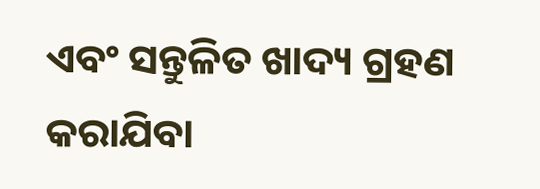ଏବଂ ସନ୍ତୁଳିତ ଖାଦ୍ୟ ଗ୍ରହଣ କରାଯିବା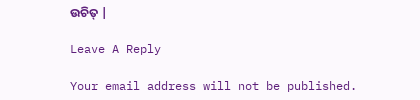ଉଚିତ୍ |

Leave A Reply

Your email address will not be published.